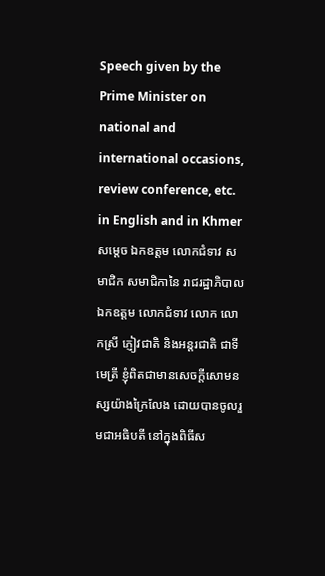Speech given by the Prime Minister on national and international occasions, review conference, etc. in English and in Khmer
សម្តេច ឯកឧត្តម លោកជំទាវ សមាជិក សមាជិកានៃ រាជរដ្ឋាភិបាល ឯកឧត្តម លោកជំទាវ លោក លោកស្រី ភ្ញៀវជាតិ និងអន្តរជាតិ ជាទីមេត្រី ខ្ញុំពិតជាមានសេចក្តីសោមនស្សយ៉ាងក្រៃលែង ដោយបានចូលរួមជាអធិបតី នៅក្នុងពិធីស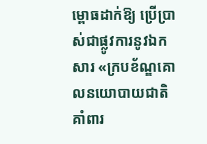ម្ពោធដាក់ឱ្យ ប្រើប្រាស់ជាផ្លូវការនូវឯកសារ «ក្របខ័ណ្ឌគោលនយោបាយជាតិគាំពារ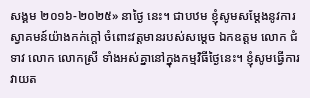សង្គម ២០១៦-២០២៥» នាថ្ងៃ នេះ។ ជាបឋម ខ្ញុំសូមសម្តែងនូវការស្វាគមន៍យ៉ាងកក់ក្តៅ ចំពោះវត្តមានរបស់សម្តេច ឯកឧត្តម លោក ជំទាវ លោក លោកស្រី ទាំងអស់គ្នានៅក្នុងកម្មវិធីថ្ងៃនេះ។ ខ្ញុំសូមធ្វើការវាយត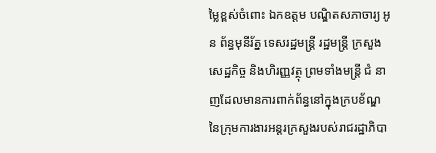ម្លៃខ្ពស់ចំពោះ ឯកឧត្តម បណ្ឌិតសភាចារ្យ អូន ព័ន្ធមុនីរ័ត្ន ទេសរដ្ឋមន្ត្រី រដ្ឋមន្ត្រី ក្រសួងសេដ្ឋកិច្ច និងហិរញ្ញវត្ថុ ព្រមទាំងមន្ត្រី ជំ នាញដែលមានការពាក់ព័ន្ធនៅក្នុងក្របខ័ណ្ឌ នៃក្រុមការងារអន្តរក្រសួងរបស់រាជរដ្ឋាភិបា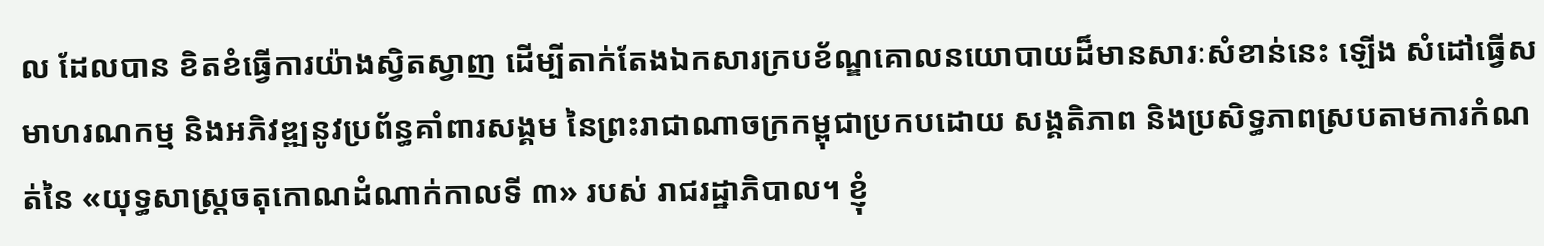ល ដែលបាន ខិតខំធ្វើការយ៉ាងស្វិតស្វាញ ដើម្បីតាក់តែងឯកសារក្របខ័ណ្ឌគោលនយោបាយដ៏មានសារៈសំខាន់នេះ ឡើង សំដៅធ្វើសមាហរណកម្ម និងអភិវឌ្ឍនូវប្រព័ន្ធគាំពារសង្គម នៃព្រះរាជាណាចក្រកម្ពុជាប្រកបដោយ សង្គតិភាព និងប្រសិទ្ធភាពស្របតាមការកំណត់នៃ «យុទ្ធសាស្ត្រចតុកោណដំណាក់កាលទី ៣» របស់ រាជរដ្ឋាភិបាល។ ខ្ញុំ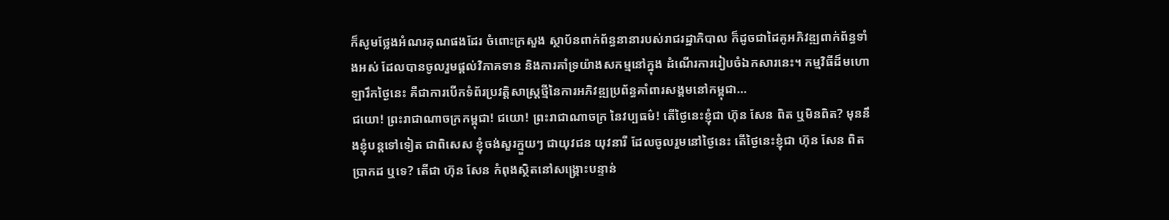ក៏សូមថ្លែងអំណរគុណផងដែរ ចំពោះក្រសួង ស្ថាប័នពាក់ព័ន្ធនានារបស់រាជរដ្ឋាភិបាល ក៏ដូចជាដៃគូអភិវឌ្ឍពាក់ព័ន្ធទាំងអស់ ដែលបានចូលរួមផ្តល់វិភាគទាន និងការគាំទ្រយ៉ាងសកម្មនៅក្នុង ដំណើរការរៀបចំឯកសារនេះ។ កម្មវិធីដ៏មហោឡារឹកថ្ងៃនេះ គឺជាការបើកទំព័រប្រវត្តិសាស្ត្រថ្មីនៃការអភិវឌ្ឍប្រព័ន្ធគាំពារសង្គមនៅកម្ពុជា…
ជយោ! ព្រះរាជាណាចក្រកម្ពុជា! ជយោ! ព្រះរាជាណាចក្រ នៃវប្បធម៌! តើថ្ងៃនេះខ្ញុំជា ហ៊ុន សែន ពិត ឬមិនពិត? មុននឹងខ្ញុំបន្តទៅទៀត ជាពិសេស ខ្ញុំចង់សួរក្មួយៗ ជាយុវជន យុវនារី ដែលចូលរួមនៅថ្ងៃនេះ តើថ្ងៃនេះខ្ញុំជា ហ៊ុន សែន ពិតប្រាកដ ឬទេ? តើជា ហ៊ុន សែន កំពុងស្ថិតនៅសង្គ្រោះបន្ទាន់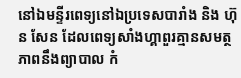នៅឯមន្ទីរពេទ្យនៅឯប្រទេសបារាំង និង ហ៊ុន សែន ដែលពេទ្យសាំងហ្គាពួរគ្មានសមត្ថភាពនឹងព្យាបាល កំ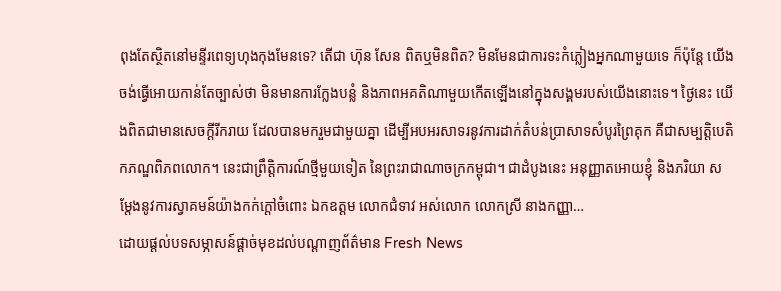ពុងតែស្ថិតនៅមន្ទីរពេទ្យហុងកុងមែនទេ? តើជា ហ៊ុន សែន ពិតឬមិនពិត? មិនមែនជាការទះកំភ្លៀងអ្នកណាមួយទេ ក៏ប៉ុន្តែ យើងចង់ធ្វើអោយកាន់តែច្បាស់ថា មិនមានការក្លែងបន្លំ និងភាពអគតិណាមួយកើតឡើងនៅក្នុងសង្គមរបស់យើងនោះទេ។ ថ្ងៃនេះ យើងពិតជាមានសេចក្តីរីករាយ ដែលបានមករួមជាមួយគ្នា ដើម្បីអបអរសាទរនូវការដាក់តំបន់ប្រាសាទសំបូរព្រៃគុក គឺជាសម្បត្តិបេតិកភណ្ឌពិភពលោក។ នេះជាព្រឹត្តិការណ៍ថ្មីមួយទៀត នៃព្រះរាជាណាចក្រកម្ពុជា។ ជាដំបូងនេះ អនុញ្ញាតអោយខ្ញុំ និងភរិយា សម្តែងនូវការស្វាគមន៍យ៉ាងកក់ក្តៅចំពោះ ឯកឧត្តម លោកជំទាវ អស់លោក លោកស្រី នាងកញ្ញា…
ដោយផ្តល់បទសម្ភាសន៍ផ្តាច់មុខដល់បណ្តាញព័ត៌មាន Fresh News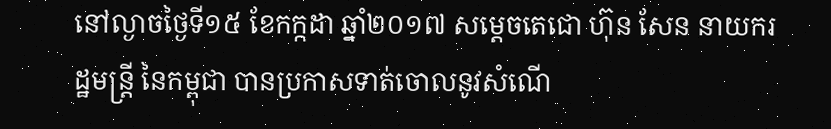នៅល្ងាចថ្ងៃទី១៥ ខែកក្កដា ឆ្នាំ២០១៧ សម្តេចតេជោ ហ៊ុន សែន នាយករដ្ឋមន្រ្តី នៃកម្ពុជា បានប្រកាសទាត់ចោលនូវសំណើ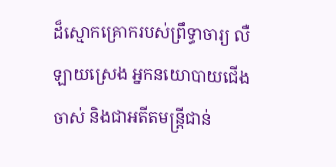ដ៏ស្មោកគ្រោករបស់ព្រឹទ្ធាចារ្យ លឺ ឡាយស្រេង អ្នកនយោបាយជើងចាស់ និងជាអតីតមន្រ្តីជាន់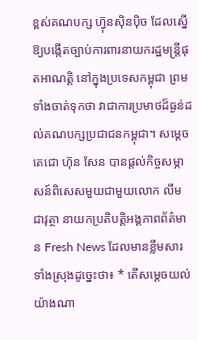ខ្ពស់គណបក្ស ហ្វ៊ុនស៊ិនប៉ិច ដែលស្នើឱ្យបង្កើតច្បាប់ការពារនាយករដ្ឋមន្រ្តីផុតអាណត្តិ នៅក្នុងប្រទេសកម្ពុជា ព្រមទាំងចាត់ទុកថា វាជាការប្រមាថដ៏ធ្ងន់ដល់គណបក្សប្រជាជនកម្ពុជា។ សម្តេចតេជោ ហ៊ុន សែន បានផ្តល់កិច្ចសម្ភាសន៍ពិសេសមួយជាមួយលោក លឹម ជាវុត្ថា នាយកប្រតិបត្តិអង្គភាពព័ត៌មាន Fresh News ដែលមានខ្លឹមសារ ទាំងស្រុងដូច្នេះថា៖ * តើសម្តេចយល់យ៉ាងណា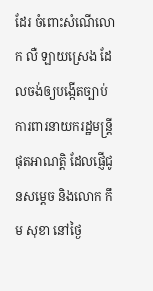ដែរ ចំពោះសំណើលោក លឺ ឡាយស្រេង ដែលចង់ឲ្យបង្កើតច្បាប់ការពារនាយករដ្ឋមន្រ្តីផុតអាណត្តិ ដែលផ្ញើជូនសម្តេច និងលោក កឹម សុខា នៅថ្ងៃ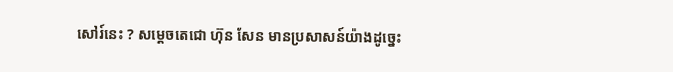សៅរ៍នេះ ? សម្តេចតេជោ ហ៊ុន សែន មានប្រសាសន៍យ៉ាងដូច្នេះ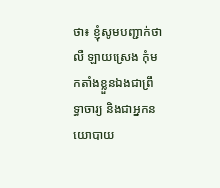ថា៖ ខ្ញុំសូមបញ្ជាក់ថា លឺ ឡាយស្រេង កុំមកតាំងខ្លួនឯងជាព្រឹទ្ធាចារ្យ និងជាអ្នកនយោបាយ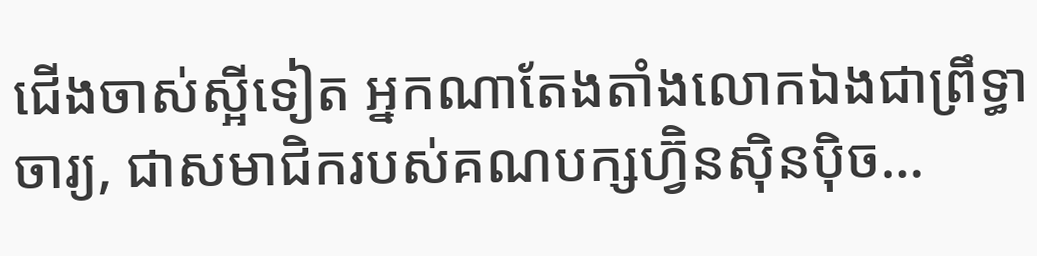ជើងចាស់ស្អីទៀត អ្នកណាតែងតាំងលោកឯងជាព្រឹទ្ធាចារ្យ, ជាសមាជិករបស់គណបក្សហ្វ៊ិនស៊ិនប៉ិច…